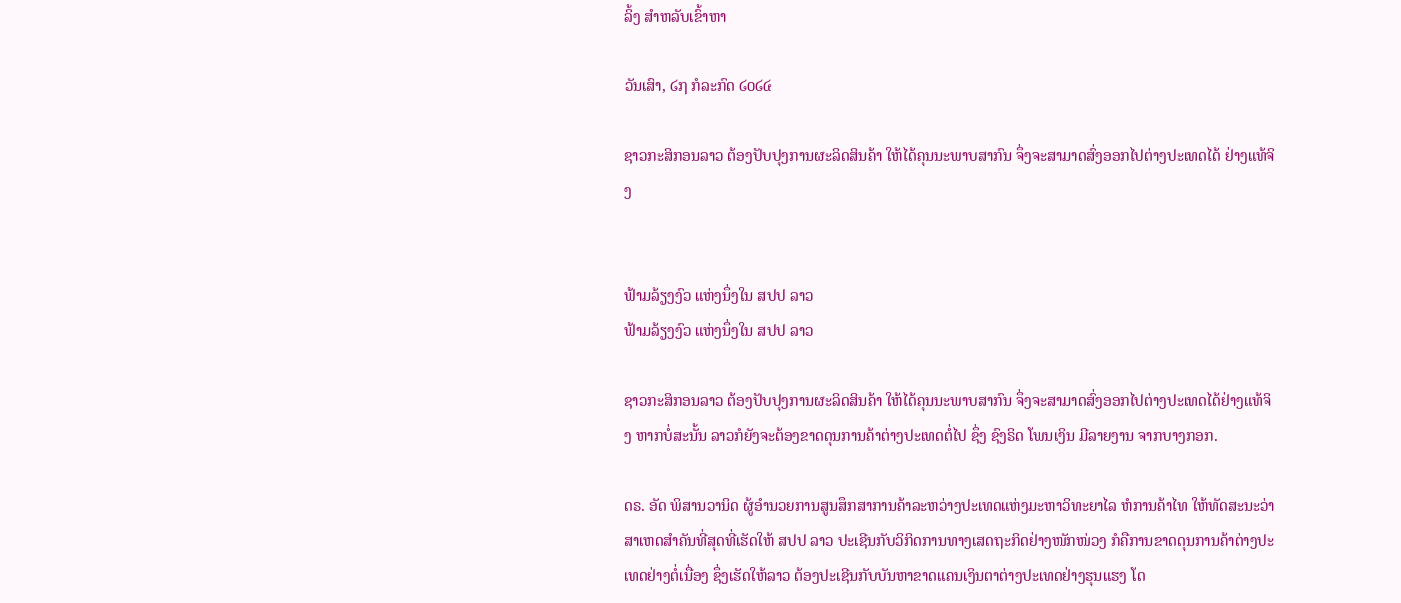ລິ້ງ ສຳຫລັບເຂົ້າຫາ

ວັນເສົາ, ໒໗ ກໍລະກົດ ໒໐໒໔

ຊາວກະສິກອນລາວ ຕ້ອງປັບປຸງການຜະລິດສິນຄ້າ ໃຫ້ໄດ້ຄຸນນະພາບສາກົນ ຈຶ່ງຈະສາມາດສົ່ງອອກໄປຕ່າງປະເທດໄດ້ ຢ່າງແທ້ຈິງ


ຟ້າມລ້ຽງງົວ ແຫ່ງນຶ່ງໃນ ສປປ ລາວ
ຟ້າມລ້ຽງງົວ ແຫ່ງນຶ່ງໃນ ສປປ ລາວ

ຊາວກະສິກອນລາວ ຕ້ອງປັບປຸງການຜະລິດສິນຄ້າ ໃຫ້ໄດ້ຄຸນນະພາບສາກົນ ຈຶ່ງຈະສາມາດສົ່ງອອກໄປຕ່າງປະເທດໄດ້ຢ່າງແທ້ຈິງ ຫາກບໍ່ສະນັ້ນ ລາວກໍຍັງຈະຕ້ອງຂາດດຸນການຄ້າຕ່າງປະເທດຕໍ່ໄປ ຊຶ່ງ ຊົງຣິດ ໂພນເງິນ ມີລາຍງານ ຈາກບາງກອກ.

ດຣ. ອັດ ພິສານວານິດ ຜູ້ອຳນວຍການສູນສຶກສາການຄ້າລະຫວ່າງປະເທດແຫ່ງມະຫາວິທະຍາໄລ ຫໍການຄ້າໄທ ໃຫ້ທັດສະນະວ່າ ສາເຫດສຳຄັນທີ່ສຸດທີ່ເຮັດໃຫ້ ສປປ ລາວ ປະເຊີນກັບວິກິດການທາງເສດຖະກິດຢ່າງໜັກໜ່ວງ ກໍຄືການຂາດດຸນການຄ້າຕ່າງປະເທດຢ່າງຕໍ່ເນື່ອງ ຊຶ່ງເຮັດໃຫ້ລາວ ຕ້ອງປະເຊີນກັບບັນຫາຂາດແຄນເງິນຕາຕ່າງປະເທດຢ່າງຮຸນແຮງ ໂດ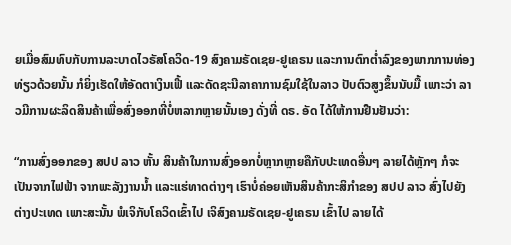ຍເມື່ອສົມທົບກັບການລະບາດໄວຣັສໂຄວິດ-19 ສົງຄາມຣັດເຊຍ-ຢູເຄຣນ ແລະການຕົກຕ່ຳລົງຂອງພາກການທ່ອງທ່ຽວດ້ວຍນັ້ນ ກໍຍິ່ງເຮັດໃຫ້ອັດຕາເງິນເຟີ້ ແລະດັດຊະນີລາຄາການຊົມໃຊ້ໃນລາວ ປັບຕົວສູງຂຶ້ນນັບມື້ ເພາະວ່າ ລາວມີການຜະລິດສິນຄ້າເພື່ອສົ່ງອອກທີ່ບໍ່ຫລາກຫຼາຍນັ້ນເອງ ດັ່ງທີ່ ດຣ. ອັດ ໄດ້ໃຫ້ການຢືນຢັນວ່າ:

“ການສົ່ງອອກຂອງ ສປປ ລາວ ຫັ້ນ ສິນຄ້າໃນການສົ່ງອອກບໍ່ຫຼາກຫຼາຍຄືກັບປະເທດອື່ນໆ ລາຍໄດ້ຫຼັກໆ ກໍຈະເປັນຈາກໄຟຟ້າ ຈາກພະລັງງານນ້ຳ ແລະແຮ່ທາດຕ່າງໆ ເຮົາບໍ່ຄ່ອຍເຫັນສິນຄ້າກະສິກຳຂອງ ສປປ ລາວ ສົ່ງໄປຍັງຕ່າງປະເທດ ເພາະສະນັ້ນ ພໍເຈິກັບໂຄວິດເຂົ້າໄປ ເຈິສົງຄາມຣັດເຊຍ-ຢູເຄຣນ ເຂົ້າໄປ ລາຍໄດ້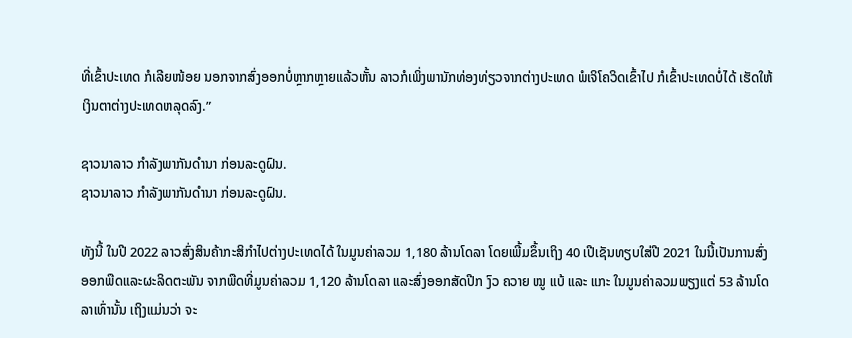ທີ່ເຂົ້າປະເທດ ກໍເລີຍໜ້ອຍ ນອກຈາກສົ່ງອອກບໍ່ຫຼາກຫຼາຍແລ້ວຫັ້ນ ລາວກໍເພິ່ງພານັກທ່ອງທ່ຽວຈາກຕ່າງປະເທດ ພໍເຈິໂຄວິດເຂົ້າໄປ ກໍເຂົ້າປະເທດບໍ່ໄດ້ ເຮັດໃຫ້ເງິນຕາຕ່າງປະເທດຫລຸດລົງ.”

ຊາວນາລາວ ກຳລັງພາກັນດຳນາ ກ່ອນລະດູຝົນ.
ຊາວນາລາວ ກຳລັງພາກັນດຳນາ ກ່ອນລະດູຝົນ.

ທັງນີ້ ໃນປີ 2022 ລາວສົ່ງສິນຄ້າກະສິກຳໄປຕ່າງປະເທດໄດ້ ໃນມູນຄ່າລວມ 1,180 ລ້ານໂດລາ ໂດຍເພີ້ມຂຶ້ນເຖິງ 40 ເປີເຊັນທຽບໃສ່ປີ 2021 ໃນນີ້ເປັນການສົ່ງອອກພືດແລະຜະລິດຕະພັນ ຈາກພືດທີ່ມູນຄ່າລວມ 1,120 ລ້ານໂດລາ ແລະສົ່ງອອກສັດປີກ ງົວ ຄວາຍ ໝູ ແບ້ ແລະ ແກະ ໃນມູນຄ່າລວມພຽງແຕ່ 53 ລ້ານໂດລາເທົ່ານັ້ນ ເຖິງແມ່ນວ່າ ຈະ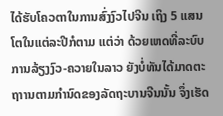ໄດ້ຮັບໂຄວຕາໃນການສົ່ງງົວໄປຈີນ ເຖິງ 5 ແສນໂຕໃນແຕ່ລະປີກໍຕາມ ແຕ່ວ່າ ດ້ວຍເຫດທີ່ລະບົບການລ້ຽງງົວ-ຄວາຍໃນລາວ ຍັງບໍ່ທັນໄດ້ມາດຕະຖາານຕາມກຳນົດຂອງລັດຖະບານຈີນນັ້ນ ຈຶ່ງເຮັດ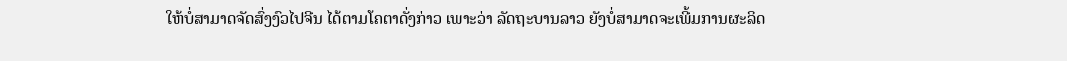ໃຫ້ບໍ່ສາມາດຈັດສົ່ງງົວໄປຈີນ ໄດ້ຕາມໂຄຕາດັ່ງກ່າວ ເພາະວ່າ ລັດຖະບານລາວ ຍັງບໍ່ສາມາດຈະເພີ້ມການຜະລິດ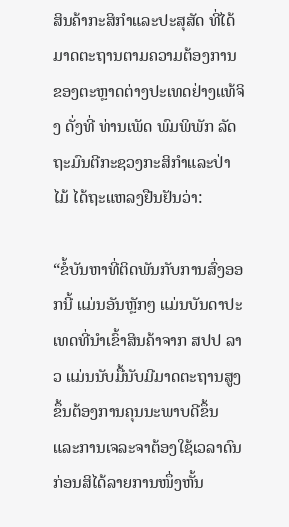ສິນຄ້າກະສິກຳແລະປະສຸສັດ ທີ່ໄດ້ມາດຕະຖານຕາມຄວາມຕ້ອງການຂອງຕະຫຼາດຕ່າງປະເທດຢ່າງແທ້ຈິງ ດັ່ງທີ່ ທ່ານເພັດ ພົມພິພັກ ລັດຖະມົນຕີກະຊວງກະສິກຳແລະປ່າໄມ້ ໄດ້ຖະແຫລງຢືນຢັນວ່າ:

“ຂໍ້ບັນຫາທີ່ຕິດພັນກັບການສົ່ງອອກນີ້ ແມ່ນອັນຫຼັກໆ ແມ່ນບັນດາປະເທດທີ່ນຳເຂົ້າສິນຄ້າຈາກ ສປປ ລາວ ແມ່ນນັບມື້ນັບມີມາດຕະຖານສູງຂຶ້ນຕ້ອງການຄຸນນະພາບດີຂຶ້ນ ແລະການເຈລະຈາຕ້ອງໃຊ້ເວລາດົນ ກ່ອນສິໄດ້ລາຍການໜຶ່ງຫັ້ນ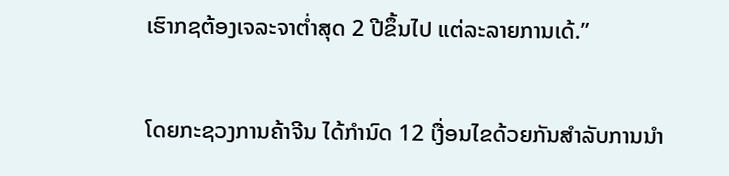ເຮົາກຊຕ້ອງເຈລະຈາຕ່ຳສຸດ 2 ປີຂຶ້ນໄປ ແຕ່ລະລາຍການເດ້.”

ໂດຍກະຊວງການຄ້າຈີນ ໄດ້ກຳນົດ 12 ເງື່ອນໄຂດ້ວຍກັນສຳລັບການນຳ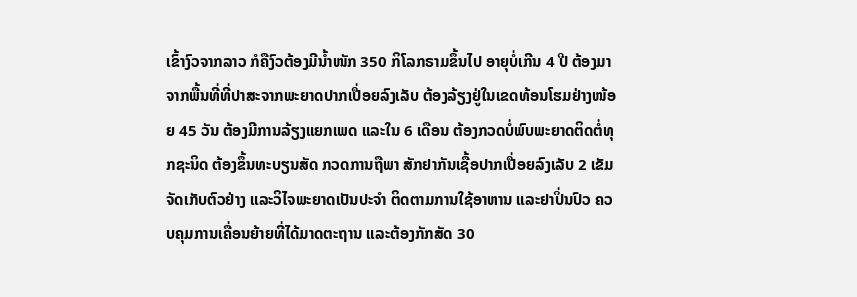ເຂົ້າງົວຈາກລາວ ກໍຄືງົວຕ້ອງມີນ້ຳໜັກ 350 ກິໂລກຣາມຂຶ້ນໄປ ອາຍຸບໍ່ເກີນ 4 ປີ ຕ້ອງມາຈາກພື້ນທີ່ທີ່ປາສະຈາກພະຍາດປາກເປື່ອຍລົງເລັບ ຕ້ອງລ້ຽງຢູ່ໃນເຂດທ້ອນໂຮມຢ່າງໜ້ອຍ 45 ວັນ ຕ້ອງມີການລ້ຽງແຍກເພດ ແລະໃນ 6 ເດືອນ ຕ້ອງກວດບໍ່ພົບພະຍາດຕິດຕໍ່ທຸກຊະນິດ ຕ້ອງຂຶ້ນທະບຽນສັດ ກວດການຖືພາ ສັກຢາກັນເຊື້ອປາກເປື່ອຍລົງເລັບ 2 ເຂັມ ຈັດເກັບຕົວຢ່າງ ແລະວິໄຈພະຍາດເປັນປະຈຳ ຕິດຕາມການໃຊ້ອາຫານ ແລະຢາປິ່ນປົວ ຄວບຄຸມການເຄື່ອນຍ້າຍທີ່ໄດ້ມາດຕະຖານ ແລະຕ້ອງກັກສັດ 30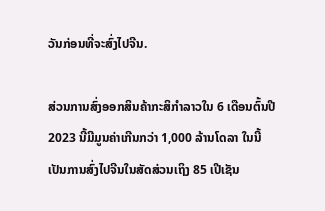ວັນກ່ອນທີ່ຈະສົ່ງໄປຈີນ.

ສ່ວນການສົ່ງອອກສິນຄ້າກະສິກຳລາວໃນ 6 ເດືອນຕົ້ນປີ 2023 ນີ້ມີມູນຄ່າເກີນກວ່າ 1,000 ລ້ານໂດລາ ໃນນີ້ເປັນການສົ່ງໄປຈີນໃນສັດສ່ວນເຖິງ 85 ເປີເຊັນ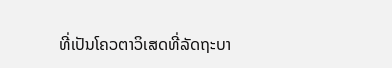ທີ່ເປັນໂຄວຕາວິເສດທີ່ລັດຖະບາ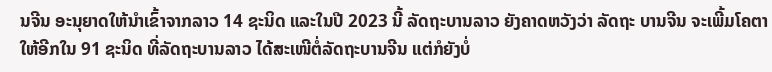ນຈີນ ອະນຸຍາດໃຫ້ນຳເຂົ້າຈາກລາວ 14 ຊະນິດ ແລະໃນປີ 2023 ນີ້ ລັດຖະບານລາວ ຍັງຄາດຫວັງວ່າ ລັດຖະ ບານຈີນ ຈະເພີ້ມໂຄຕາໃຫ້ອີກໃນ 91 ຊະນິດ ທີ່ລັດຖະບານລາວ ໄດ້ສະເໜີຕໍ່ລັດຖະບານຈີນ ແຕ່ກໍຍັງບໍ່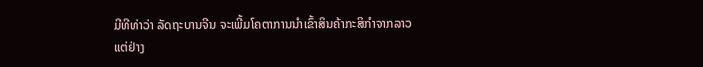ມີທີທ່າວ່າ ລັດຖະບານຈີນ ຈະເພີ້ມໂຄຕາການນຳເຂົ້າສິນຄ້າກະສິກຳຈາກລາວແຕ່ຢ່າງ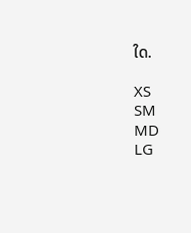ໃດ.

XS
SM
MD
LG